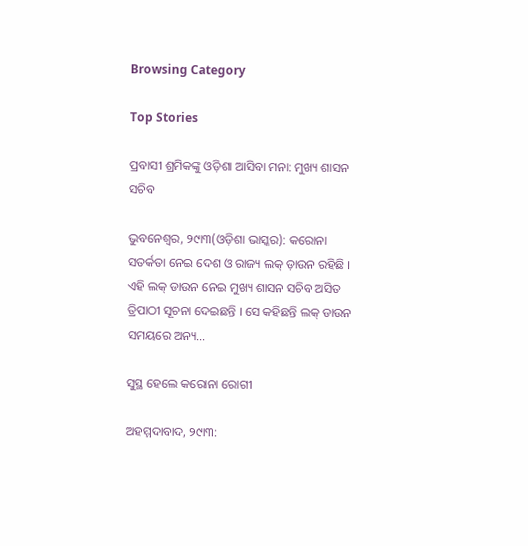Browsing Category

Top Stories

ପ୍ରବାସୀ ଶ୍ରମିକଙ୍କୁ ଓଡ଼ିଶା ଆସିବା ମନା: ମୁଖ୍ୟ ଶାସନ ସଚିବ

ଭୁବନେଶ୍ୱର, ୨୯ା୩(ଓଡ଼ିଶା ଭାସ୍କର): କରୋନା ସତର୍କତା ନେଇ ଦେଶ ଓ ରାଜ୍ୟ ଲକ୍ ଡ଼ାଉନ ରହିଛି । ଏହି ଲକ୍ ଡାଉନ ନେଇ ମୁଖ୍ୟ ଶାସନ ସଚିବ ଅସିତ ତ୍ରିପାଠୀ ସୂଚନା ଦେଇଛନ୍ତି । ସେ କହିଛନ୍ତି ଲକ୍ ଡାଉନ ସମୟରେ ଅନ୍ୟ…

ସୁସ୍ଥ ହେଲେ କରୋନା ରୋଗୀ

ଅହମ୍ମଦାବାଦ, ୨୯ା୩: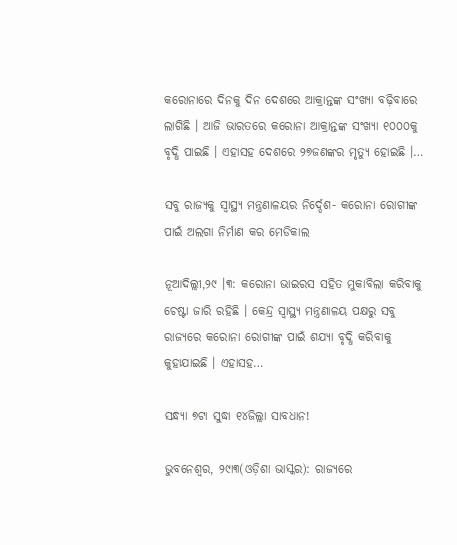କରୋନାରେ ଦିନକୁ ଦିନ ଦେଶରେ ଆକ୍ରାନ୍ତଙ୍କ ସଂଖ୍ୟା ବଢ଼ିବାରେ ଲାଗିଛି । ଆଜି ଭାରତରେ କରୋନା ଆକ୍ରାନ୍ତଙ୍କ ସଂଖ୍ୟା ୧୦୦୦କୁ ବୃଦ୍ଧି ପାଇଛି । ଏହାସହ ଦେଶରେ ୨୭ଜଣଙ୍କର ମୃତ୍ୟୁ ହୋଇଛି ।…

ସବୁ ରାଜ୍ୟକୁ ସ୍ୱାସ୍ଥ୍ୟ ମନ୍ତ୍ରଣାଳୟର ନିର୍ଦ୍ଦେଶ- କରୋନା ରୋଗୀଙ୍କ ପାଇଁ ଅଲଗା ନିର୍ମାଣ କର ମେଡିକାଲ

ନୂଆଦିଲ୍ଲୀ,୨୯ ।୩: କରୋନା ଭାଇରସ ସହିତ ମୁକାବିଲା କରିବାକୁ ଚେଷ୍ଟା ଜାରି ରହିଛି । କେନ୍ଦ୍ର ସ୍ୱାସ୍ଥ୍ୟ ମନ୍ତ୍ରଣାଳୟ ପକ୍ଷରୁ ସବୁ ରାଜ୍ୟରେ କରୋନା ରୋଗୀଙ୍କ ପାଇଁ ଶଯ୍ୟା ବୃଦ୍ଧି କରିବାକୁ କୁହାଯାଇଛି । ଏହାସହ…

ସନ୍ଧ୍ୟା ୭ଟା ସୁଦ୍ଧା ୧୪ଜିଲ୍ଲା ସାବଧାନ!

ଭୁବନେଶ୍ୱର, ୨୯ା୩(ଓଡ଼ିଶା ଭାସ୍କର): ରାଜ୍ୟରେ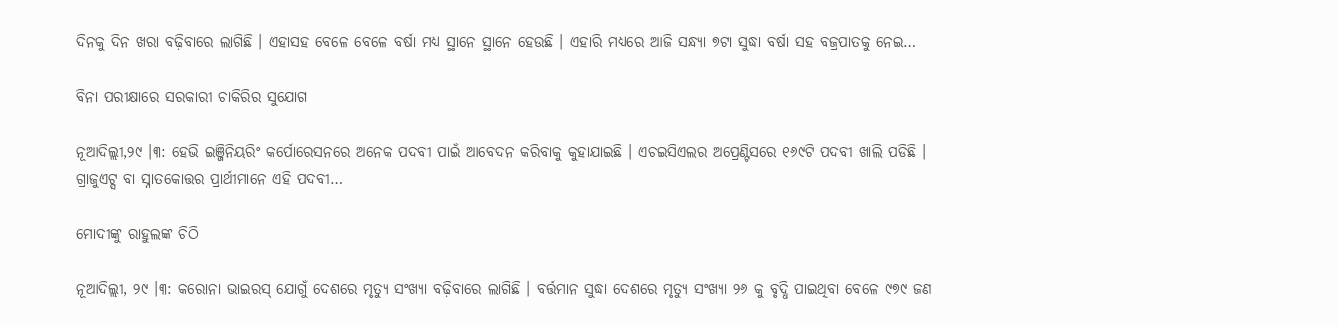ଦିନକୁ ଦିନ ଖରା ବଢ଼ିବାରେ ଲାଗିଛି । ଏହାସହ ବେଳେ ବେଳେ ବର୍ଷା ମଧ୍ୟ ସ୍ଥାନେ ସ୍ଥାନେ ହେଉଛି । ଏହାରି ମଧ୍ୟରେ ଆଜି ସନ୍ଧ୍ୟା ୭ଟା ସୁଦ୍ଧା ବର୍ଷା ସହ ବଜ୍ରପାତକୁ ନେଇ…

ବିନା ପରୀକ୍ଷାରେ ସରକାରୀ ଚାକିରିର ସୁଯୋଗ

ନୂଆଦିଲ୍ଲୀ,୨୯ ।୩: ହେଭି ଇଞ୍ଜିନିୟରିଂ କର୍ପୋରେସନରେ ଅନେକ ପଦବୀ ପାଇଁ ଆବେଦନ କରିବାକୁ କୁହାଯାଇଛି । ଏଚଇସିଏଲର ଅପ୍ରେଣ୍ଟିସରେ ୧୬୯ଟି ପଦବୀ ଖାଲି ପଡିଛି । ଗ୍ରାଜୁଏଟ୍ସ ବା ସ୍ନାତକୋତ୍ତର ପ୍ରାର୍ଥୀମାନେ ଏହି ପଦବୀ…

ମୋଦୀଙ୍କୁ ରାହୁଲଙ୍କ ଚିଠି

ନୂଆଦିଲ୍ଲୀ, ୨୯ ।୩: କରୋନା ଭାଇରସ୍ ଯୋଗୁଁ ଦେଶରେ ମୃତ୍ୟୁ ସଂଖ୍ୟା ବଢ଼ିବାରେ ଲାଗିଛି । ବର୍ତ୍ତମାନ ସୁଦ୍ଧା ଦେଶରେ ମୃତ୍ୟୁ ସଂଖ୍ୟା ୨୬ କୁ ବୃଦ୍ଧି ପାଇଥିବା ବେଳେ ୯୭୯ ଜଣ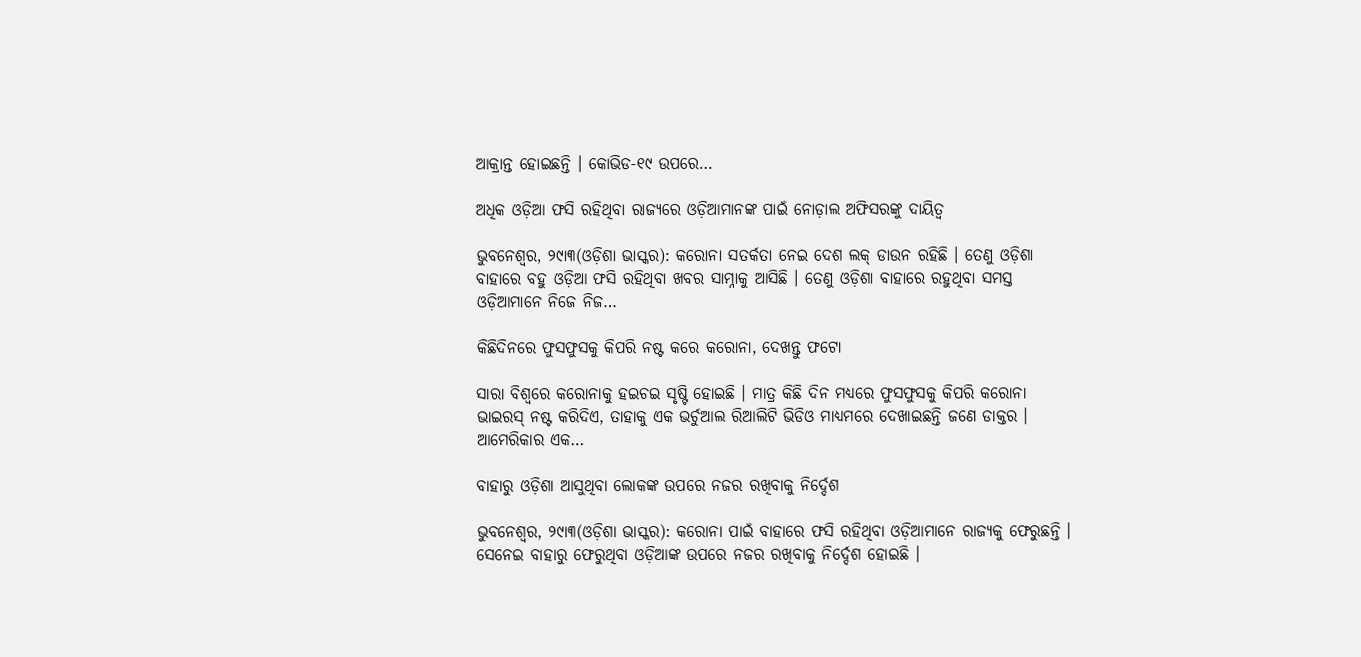ଆକ୍ରାନ୍ତ ହୋଇଛନ୍ତି । କୋଭିଡ-୧୯ ଉପରେ…

ଅଧିକ ଓଡ଼ିଆ ଫସି ରହିଥିବା ରାଜ୍ୟରେ ଓଡ଼ିଆମାନଙ୍କ ପାଇଁ ନୋଡ଼ାଲ ଅଫିସରଙ୍କୁ ଦାୟିତ୍ୱ

ଭୁବନେଶ୍ୱର, ୨୯ା୩(ଓଡ଼ିଶା ଭାସ୍କର): କରୋନା ସତର୍କତା ନେଇ ଦେଶ ଲକ୍ ଡାଉନ ରହିଛି । ତେଣୁ ଓଡ଼ିଶା ବାହାରେ ବହୁ ଓଡ଼ିଆ ଫସି ରହିଥିବା ଖବର ସାମ୍ନାକୁ ଆସିଛି । ତେଣୁ ଓଡ଼ିଶା ବାହାରେ ରହୁଥିବା ସମସ୍ତ ଓଡ଼ିଆମାନେ ନିଜେ ନିଜ…

କିଛିଦିନରେ ଫୁସଫୁସକୁ କିପରି ନଷ୍ଟ କରେ କରୋନା, ଦେଖନ୍ତୁ ଫଟୋ

ସାରା ବିଶ୍ୱରେ କରୋନାକୁ ହଇଚଇ ସୃଷ୍ଟି ହୋଇଛି । ମାତ୍ର କିଛି ଦିନ ମଧ୍ୟରେ ଫୁସଫୁସକୁ କିପରି କରୋନା ଭାଇରସ୍ ନଷ୍ଟ କରିଦିଏ, ତାହାକୁ ଏକ ଭର୍ଚୁଆଲ ରିଆଲିଟି ଭିଡିଓ ମାଧ୍ୟମରେ ଦେଖାଇଛନ୍ତି ଜଣେ ଡାକ୍ତର । ଆମେରିକାର ଏକ…

ବାହାରୁ ଓଡ଼ିଶା ଆସୁଥିବା ଲୋକଙ୍କ ଉପରେ ନଜର ରଖିବାକୁ ନିର୍ଦ୍ଦେଶ

ଭୁବନେଶ୍ୱର, ୨୯ା୩(ଓଡ଼ିଶା ଭାସ୍କର): କରୋନା ପାଇଁ ବାହାରେ ଫସି ରହିଥିବା ଓଡ଼ିଆମାନେ ରାଜ୍ୟକୁ ଫେରୁଛନ୍ତି । ସେନେଇ ବାହାରୁ ଫେରୁଥିବା ଓଡ଼ିଆଙ୍କ ଉପରେ ନଜର ରଖିବାକୁ ନିର୍ଦ୍ଦେଶ ହୋଇଛି ।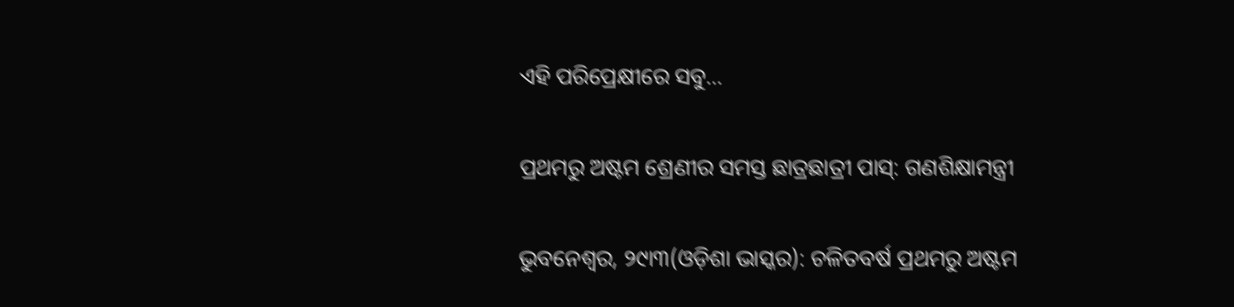ଏହି ପରିପ୍ରେକ୍ଷୀରେ ସବୁ…

ପ୍ରଥମରୁ ଅଷ୍ଟମ ଶ୍ରେଣୀର ସମସ୍ତ ଛାତ୍ରଛାତ୍ରୀ ପାସ୍: ଗଣଶିକ୍ଷାମନ୍ତ୍ରୀ

ଭୁବନେଶ୍ୱର, ୨୯ା୩(ଓଡ଼ିଶା ଭାସ୍କର): ଚଳିତବର୍ଷ ପ୍ରଥମରୁ ଅଷ୍ଟମ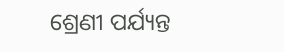ଶ୍ରେଣୀ ପର୍ଯ୍ୟନ୍ତ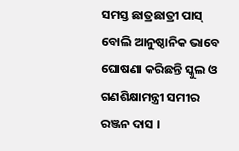ସମସ୍ତ ଛାତ୍ରଛାତ୍ରୀ ପାସ୍ ବୋଲି ଆନୁଷ୍ଠାନିକ ଭାବେ ଘୋଷଣା କରିଛନ୍ତି ସ୍କୁଲ ଓ ଗଣଶିକ୍ଷାମନ୍ତ୍ରୀ ସମୀର ରଞ୍ଜନ ଦାସ ।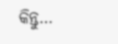କିନ୍ତୁ…